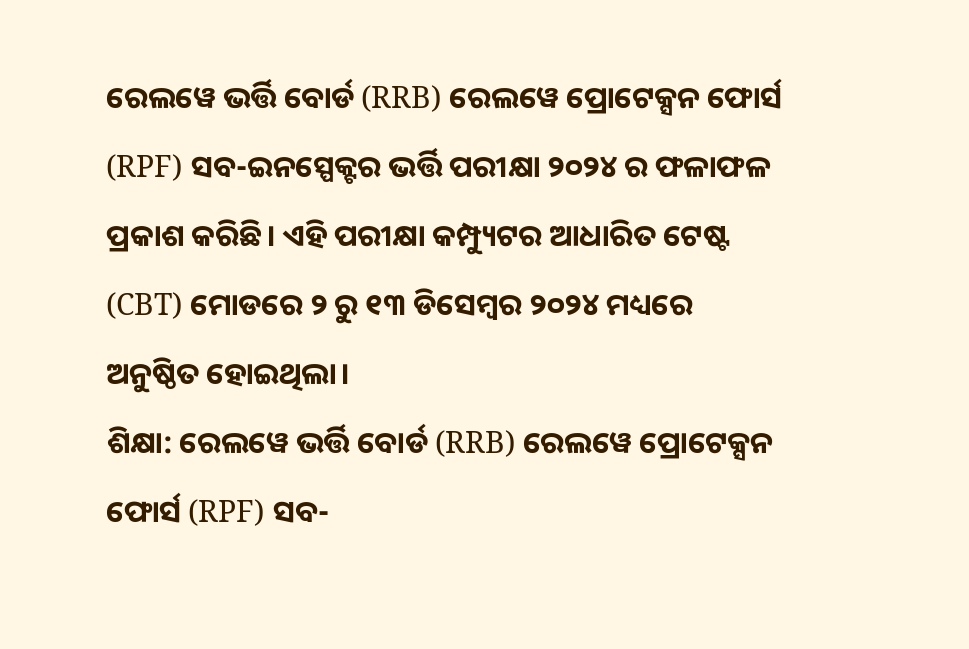ରେଲୱେ ଭର୍ତ୍ତି ବୋର୍ଡ (RRB) ରେଲୱେ ପ୍ରୋଟେକ୍ସନ ଫୋର୍ସ (RPF) ସବ-ଇନସ୍ପେକ୍ଟର ଭର୍ତ୍ତି ପରୀକ୍ଷା ୨୦୨୪ ର ଫଳାଫଳ ପ୍ରକାଶ କରିଛି। ଏହି ପରୀକ୍ଷା କମ୍ପ୍ୟୁଟର ଆଧାରିତ ଟେଷ୍ଟ (CBT) ମୋଡରେ ୨ ରୁ ୧୩ ଡିସେମ୍ବର ୨୦୨୪ ମଧ୍ୟରେ ଅନୁଷ୍ଠିତ ହୋଇଥିଲା।
ଶିକ୍ଷା: ରେଲୱେ ଭର୍ତ୍ତି ବୋର୍ଡ (RRB) ରେଲୱେ ପ୍ରୋଟେକ୍ସନ ଫୋର୍ସ (RPF) ସବ-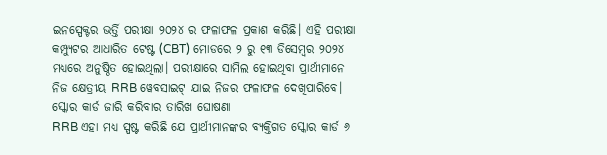ଇନସ୍ପେକ୍ଟର ଭର୍ତ୍ତି ପରୀକ୍ଷା ୨୦୨୪ ର ଫଳାଫଳ ପ୍ରକାଶ କରିଛି। ଏହି ପରୀକ୍ଷା କମ୍ପ୍ୟୁଟର ଆଧାରିତ ଟେଷ୍ଟ (CBT) ମୋଡରେ ୨ ରୁ ୧୩ ଡିସେମ୍ବର ୨୦୨୪ ମଧ୍ୟରେ ଅନୁଷ୍ଠିତ ହୋଇଥିଲା। ପରୀକ୍ଷାରେ ସାମିଲ ହୋଇଥିବା ପ୍ରାର୍ଥୀମାନେ ନିଜ କ୍ଷେତ୍ରୀୟ RRB ୱେବସାଇଟ୍ ଯାଇ ନିଜର ଫଳାଫଳ ଦେଖିପାରିବେ।
ସ୍କୋର କାର୍ଡ ଜାରି କରିବାର ତାରିଖ ଘୋଷଣା
RRB ଏହା ମଧ୍ୟ ସ୍ପଷ୍ଟ କରିଛି ଯେ ପ୍ରାର୍ଥୀମାନଙ୍କର ବ୍ୟକ୍ତିଗତ ସ୍କୋର କାର୍ଡ ୬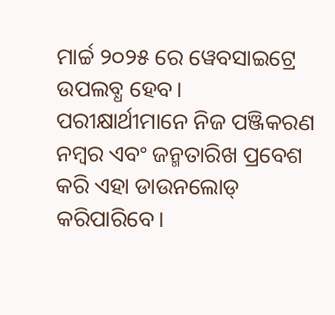ମାର୍ଚ୍ଚ ୨୦୨୫ ରେ ୱେବସାଇଟ୍ରେ ଉପଲବ୍ଧ ହେବ। ପରୀକ୍ଷାର୍ଥୀମାନେ ନିଜ ପଞ୍ଜିକରଣ ନମ୍ବର ଏବଂ ଜନ୍ମତାରିଖ ପ୍ରବେଶ କରି ଏହା ଡାଉନଲୋଡ୍ କରିପାରିବେ।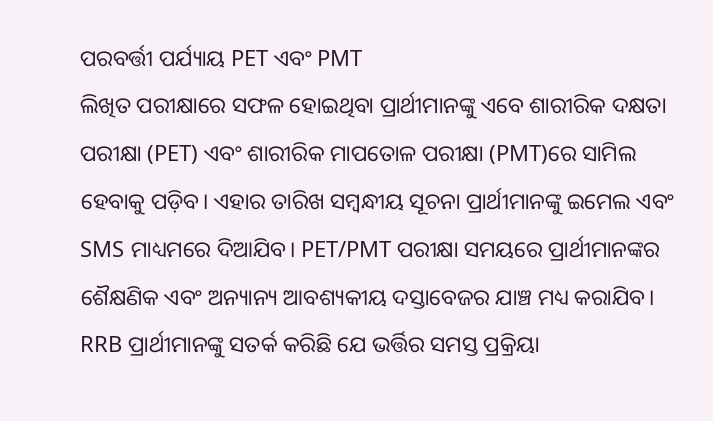ପରବର୍ତ୍ତୀ ପର୍ଯ୍ୟାୟ PET ଏବଂ PMT
ଲିଖିତ ପରୀକ୍ଷାରେ ସଫଳ ହୋଇଥିବା ପ୍ରାର୍ଥୀମାନଙ୍କୁ ଏବେ ଶାରୀରିକ ଦକ୍ଷତା ପରୀକ୍ଷା (PET) ଏବଂ ଶାରୀରିକ ମାପତୋଳ ପରୀକ୍ଷା (PMT)ରେ ସାମିଲ ହେବାକୁ ପଡ଼ିବ। ଏହାର ତାରିଖ ସମ୍ବନ୍ଧୀୟ ସୂଚନା ପ୍ରାର୍ଥୀମାନଙ୍କୁ ଇମେଲ ଏବଂ SMS ମାଧ୍ୟମରେ ଦିଆଯିବ। PET/PMT ପରୀକ୍ଷା ସମୟରେ ପ୍ରାର୍ଥୀମାନଙ୍କର ଶୈକ୍ଷଣିକ ଏବଂ ଅନ୍ୟାନ୍ୟ ଆବଶ୍ୟକୀୟ ଦସ୍ତାବେଜର ଯାଞ୍ଚ ମଧ୍ୟ କରାଯିବ।
RRB ପ୍ରାର୍ଥୀମାନଙ୍କୁ ସତର୍କ କରିଛି ଯେ ଭର୍ତ୍ତିର ସମସ୍ତ ପ୍ରକ୍ରିୟା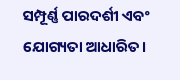ସମ୍ପୂର୍ଣ୍ଣ ପାରଦର୍ଶୀ ଏବଂ ଯୋଗ୍ୟତା ଆଧାରିତ।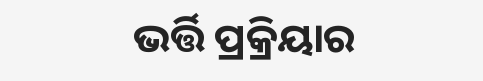ଭର୍ତ୍ତି ପ୍ରକ୍ରିୟାର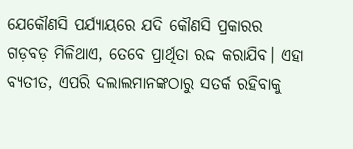ଯେକୌଣସି ପର୍ଯ୍ୟାୟରେ ଯଦି କୌଣସି ପ୍ରକାରର ଗଡ଼ବଡ଼ ମିଳିଥାଏ, ତେବେ ପ୍ରାର୍ଥିତା ରଦ୍ଦ କରାଯିବ। ଏହା ବ୍ୟତୀତ, ଏପରି ଦଲାଲମାନଙ୍କଠାରୁ ସତର୍କ ରହିବାକୁ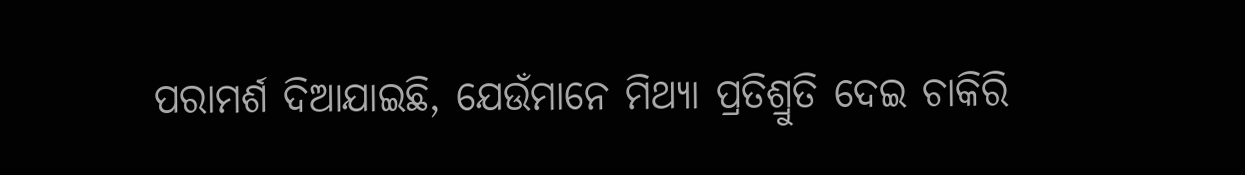ପରାମର୍ଶ ଦିଆଯାଇଛି, ଯେଉଁମାନେ ମିଥ୍ୟା ପ୍ରତିଶ୍ରୁତି ଦେଇ ଚାକିରି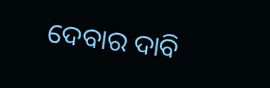ଦେବାର ଦାବି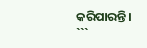କରିପାରନ୍ତି।
```